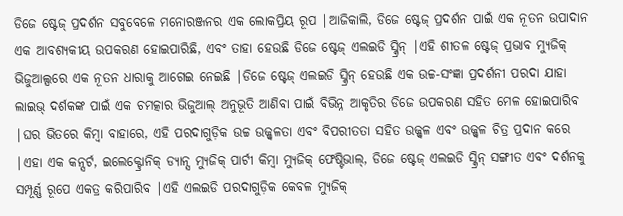ଡିଜେ ଷ୍ଟେଜ୍ ପ୍ରଦର୍ଶନ ସବୁବେଳେ ମନୋରଞ୍ଜନର ଏକ ଲୋକପ୍ରିୟ ରୂପ |ଆଜିକାଲି, ଡିଜେ ଷ୍ଟେଜ୍ ପ୍ରଦର୍ଶନ ପାଇଁ ଏକ ନୂତନ ଉପାଦାନ ଏକ ଆବଶ୍ୟକୀୟ ଉପକରଣ ହୋଇପାରିଛି, ଏବଂ ତାହା ହେଉଛି ଡିଜେ ଷ୍ଟେଜ୍ ଏଲଇଡି ସ୍କ୍ରିନ୍ |ଏହି ଶୀତଳ ଷ୍ଟେଜ୍ ପ୍ରଭାବ ମ୍ୟୁଜିକ୍ ଭିଜୁଆଲ୍ସରେ ଏକ ନୂତନ ଧାରାକୁ ଆଗେଇ ନେଇଛି |ଡିଜେ ଷ୍ଟେଜ୍ ଏଲଇଡି ସ୍କ୍ରିନ୍ ହେଉଛି ଏକ ଉଚ୍ଚ-ସଂଜ୍ଞା ପ୍ରଦର୍ଶନୀ ପରଦା ଯାହା ଲାଇଭ୍ ଦର୍ଶକଙ୍କ ପାଇଁ ଏକ ଚମତ୍କାର ଭିଜୁଆଲ୍ ଅନୁଭୂତି ଆଣିବା ପାଇଁ ବିଭିନ୍ନ ଆକୃତିର ଡିଜେ ଉପକରଣ ସହିତ ମେଳ ହୋଇପାରିବ |ଘର ଭିତରେ କିମ୍ବା ବାହାରେ, ଏହି ପରଦାଗୁଡ଼ିକ ଉଚ୍ଚ ଉଜ୍ଜ୍ୱଳତା ଏବଂ ବିପରୀତତା ସହିତ ଉଜ୍ଜ୍ୱଳ ଏବଂ ଉଜ୍ଜ୍ୱଳ ଚିତ୍ର ପ୍ରଦାନ କରେ |ଏହା ଏକ କନ୍ସର୍ଟ, ଇଲେକ୍ଟ୍ରୋନିକ୍ ଡ୍ୟାନ୍ସ ମ୍ୟୁଜିକ୍ ପାର୍ଟୀ କିମ୍ବା ମ୍ୟୁଜିକ୍ ଫେଷ୍ଟିଭାଲ୍, ଡିଜେ ଷ୍ଟେଜ୍ ଏଲଇଡି ସ୍କ୍ରିନ୍ ସଙ୍ଗୀତ ଏବଂ ଦର୍ଶନକୁ ସମ୍ପୂର୍ଣ୍ଣ ରୂପେ ଏକତ୍ର କରିପାରିବ |ଏହି ଏଲଇଡି ପରଦାଗୁଡ଼ିକ କେବଳ ମ୍ୟୁଜିକ୍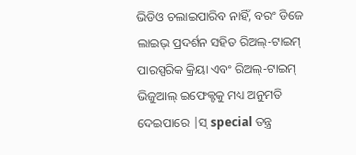ଭିଡିଓ ଚଲାଇପାରିବ ନାହିଁ, ବରଂ ଡିଜେ ଲାଇଭ୍ ପ୍ରଦର୍ଶନ ସହିତ ରିଅଲ୍-ଟାଇମ୍ ପାରସ୍ପରିକ କ୍ରିୟା ଏବଂ ରିଅଲ୍-ଟାଇମ୍ ଭିଜୁଆଲ୍ ଇଫେକ୍ଟକୁ ମଧ୍ୟ ଅନୁମତି ଦେଇପାରେ |ସ୍ special ତନ୍ତ୍ର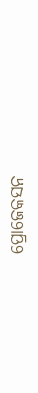ପ୍ରୋଜେକସନ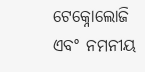ଟେକ୍ନୋଲୋଜି ଏବଂ ନମନୀୟ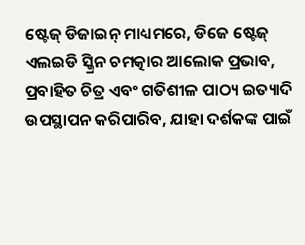ଷ୍ଟେଜ୍ ଡିଜାଇନ୍ ମାଧ୍ୟମରେ, ଡିଜେ ଷ୍ଟେଜ୍ ଏଲଇଡି ସ୍କ୍ରିନ ଚମତ୍କାର ଆଲୋକ ପ୍ରଭାବ, ପ୍ରବାହିତ ଚିତ୍ର ଏବଂ ଗତିଶୀଳ ପାଠ୍ୟ ଇତ୍ୟାଦି ଉପସ୍ଥାପନ କରିପାରିବ, ଯାହା ଦର୍ଶକଙ୍କ ପାଇଁ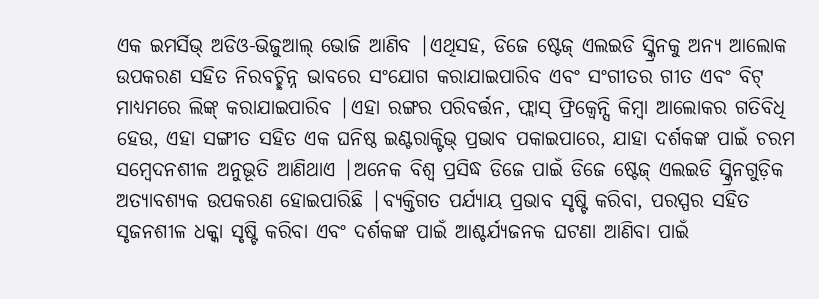ଏକ ଇମର୍ସିଭ୍ ଅଡିଓ-ଭିଜୁଆଲ୍ ଭୋଜି ଆଣିବ |ଏଥିସହ, ଡିଜେ ଷ୍ଟେଜ୍ ଏଲଇଡି ସ୍କ୍ରିନକୁ ଅନ୍ୟ ଆଲୋକ ଉପକରଣ ସହିତ ନିରବଚ୍ଛିନ୍ନ ଭାବରେ ସଂଯୋଗ କରାଯାଇପାରିବ ଏବଂ ସଂଗୀତର ଗୀତ ଏବଂ ବିଟ୍ ମାଧ୍ୟମରେ ଲିଙ୍କ୍ କରାଯାଇପାରିବ |ଏହା ରଙ୍ଗର ପରିବର୍ତ୍ତନ, ଫ୍ଲାସ୍ ଫ୍ରିକ୍ୱେନ୍ସି କିମ୍ବା ଆଲୋକର ଗତିବିଧି ହେଉ, ଏହା ସଙ୍ଗୀତ ସହିତ ଏକ ଘନିଷ୍ଠ ଇଣ୍ଟରାକ୍ଟିଭ୍ ପ୍ରଭାବ ପକାଇପାରେ, ଯାହା ଦର୍ଶକଙ୍କ ପାଇଁ ଚରମ ସମ୍ବେଦନଶୀଳ ଅନୁଭୂତି ଆଣିଥାଏ |ଅନେକ ବିଶ୍ୱ ପ୍ରସିଦ୍ଧ ଡିଜେ ପାଇଁ ଡିଜେ ଷ୍ଟେଜ୍ ଏଲଇଡି ସ୍କ୍ରିନଗୁଡ଼ିକ ଅତ୍ୟାବଶ୍ୟକ ଉପକରଣ ହୋଇପାରିଛି |ବ୍ୟକ୍ତିଗତ ପର୍ଯ୍ୟାୟ ପ୍ରଭାବ ସୃଷ୍ଟି କରିବା, ପରସ୍ପର ସହିତ ସୃଜନଶୀଳ ଧକ୍କା ସୃଷ୍ଟି କରିବା ଏବଂ ଦର୍ଶକଙ୍କ ପାଇଁ ଆଶ୍ଚର୍ଯ୍ୟଜନକ ଘଟଣା ଆଣିବା ପାଇଁ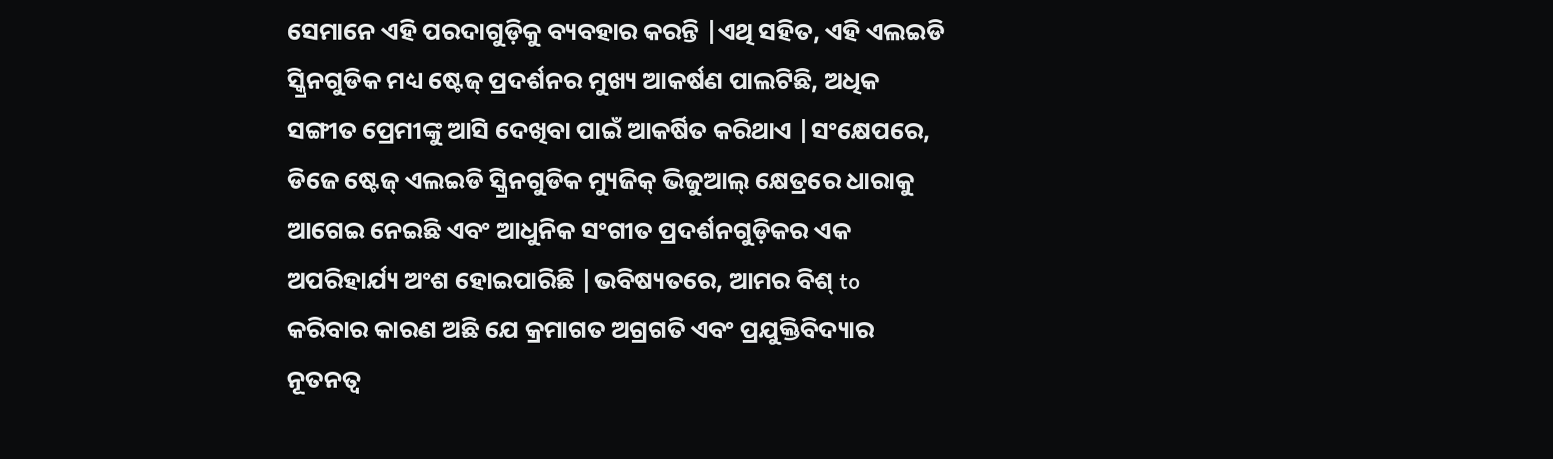ସେମାନେ ଏହି ପରଦାଗୁଡ଼ିକୁ ବ୍ୟବହାର କରନ୍ତି |ଏଥି ସହିତ, ଏହି ଏଲଇଡି ସ୍କ୍ରିନଗୁଡିକ ମଧ୍ୟ ଷ୍ଟେଜ୍ ପ୍ରଦର୍ଶନର ମୁଖ୍ୟ ଆକର୍ଷଣ ପାଲଟିଛି, ଅଧିକ ସଙ୍ଗୀତ ପ୍ରେମୀଙ୍କୁ ଆସି ଦେଖିବା ପାଇଁ ଆକର୍ଷିତ କରିଥାଏ |ସଂକ୍ଷେପରେ, ଡିଜେ ଷ୍ଟେଜ୍ ଏଲଇଡି ସ୍କ୍ରିନଗୁଡିକ ମ୍ୟୁଜିକ୍ ଭିଜୁଆଲ୍ କ୍ଷେତ୍ରରେ ଧାରାକୁ ଆଗେଇ ନେଇଛି ଏବଂ ଆଧୁନିକ ସଂଗୀତ ପ୍ରଦର୍ଶନଗୁଡ଼ିକର ଏକ ଅପରିହାର୍ଯ୍ୟ ଅଂଶ ହୋଇପାରିଛି |ଭବିଷ୍ୟତରେ, ଆମର ବିଶ୍ to କରିବାର କାରଣ ଅଛି ଯେ କ୍ରମାଗତ ଅଗ୍ରଗତି ଏବଂ ପ୍ରଯୁକ୍ତିବିଦ୍ୟାର ନୂତନତ୍ୱ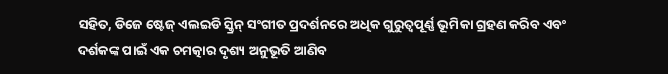ସହିତ, ଡିଜେ ଷ୍ଟେଜ୍ ଏଲଇଡି ସ୍କ୍ରିନ୍ ସଂଗୀତ ପ୍ରଦର୍ଶନରେ ଅଧିକ ଗୁରୁତ୍ୱପୂର୍ଣ୍ଣ ଭୂମିକା ଗ୍ରହଣ କରିବ ଏବଂ ଦର୍ଶକଙ୍କ ପାଇଁ ଏକ ଚମତ୍କାର ଦୃଶ୍ୟ ଅନୁଭୂତି ଆଣିବ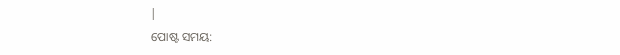|
ପୋଷ୍ଟ ସମୟ: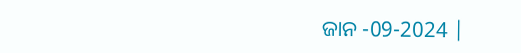ଜାନ -09-2024 |